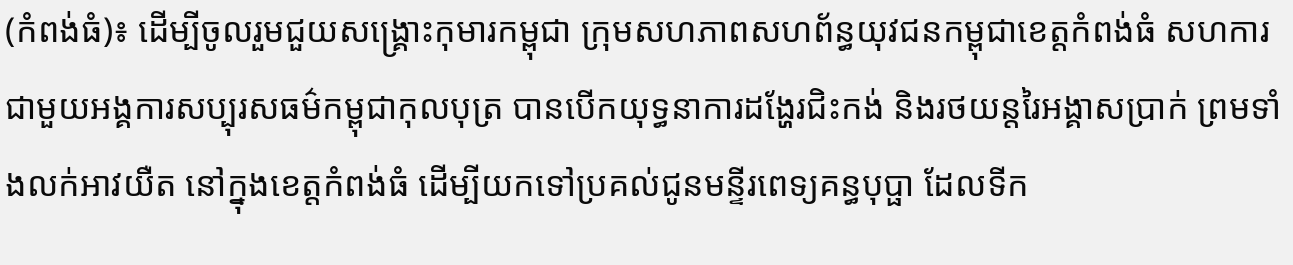(កំពង់ធំ)៖ ដើម្បីចូលរួមជួយសង្គ្រោះកុមារកម្ពុជា ក្រុមសហភាពសហព័ន្ធយុវជនកម្ពុជាខេត្តកំពង់ធំ សហការជាមួយអង្គការសប្បុរសធម៌កម្ពុជាកុលបុត្រ បានបើកយុទ្ធនាការដង្ហែរជិះកង់ និងរថយន្តរៃអង្គាសប្រាក់ ព្រមទាំងលក់អាវយឺត នៅក្នុងខេត្តកំពង់ធំ ដើម្បីយកទៅប្រគល់ជូនមន្ទីរពេទ្យគន្ធបុប្ផា ដែលទីក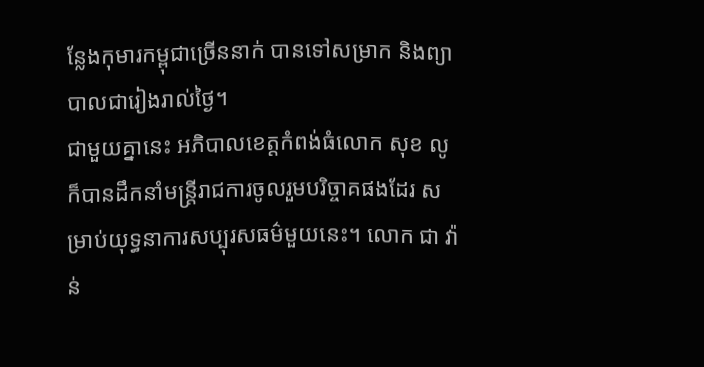ន្លែងកុមារកម្ពុជាច្រើននាក់ បានទៅសម្រាក និងព្យាបាលជារៀងរាល់ថ្ងៃ។
ជាមួយគ្នានេះ អភិបាលខេត្តកំពង់ធំលោក សុខ លូ ក៏បានដឹកនាំមន្រ្តីរាជការចូលរួមបរិច្ចាគផងដែរ សម្រាប់យុទ្ធនាការសប្បុរសធម៌មួយនេះ។ លោក ជា វ៉ាន់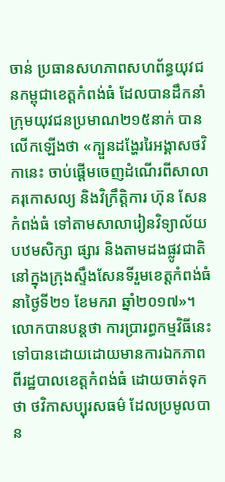ចាន់ ប្រធានសហភាពសហព័ន្ធយុវជនកម្ពុជាខេត្តកំពង់ធំ ដែលបានដឹកនាំក្រុមយុវជនប្រមាណ២១៥នាក់ បានលើកឡើងថា «ក្បួនដង្ហែររៃអង្គាសថវិកានេះ ចាប់ផ្តើមចេញដំណើរពីសាលាគរុកោសល្យ និងវិក្រឹត្តិការ ហ៊ុន សែន កំពង់ធំ ទៅតាមសាលារៀនវិទ្យាល័យ បឋមសិក្សា ផ្សារ និងតាមដងផ្លូវជាតិ នៅក្នុងក្រុងស្ទឹងសែនទីរួមខេត្តកំពង់ធំ នាថ្ងៃទី២១ ខែមករា ឆ្នាំ២០១៧»។
លោកបានបន្តថា ការប្រារព្ធកម្មវិធីនេះទៅបានដោយដោយមានការឯកភាពពីរដ្ឋបាលខេត្តកំពង់ធំ ដោយចាត់ទុកថា ថវិកាសប្បុរសធម៌ ដែលប្រមូលបាន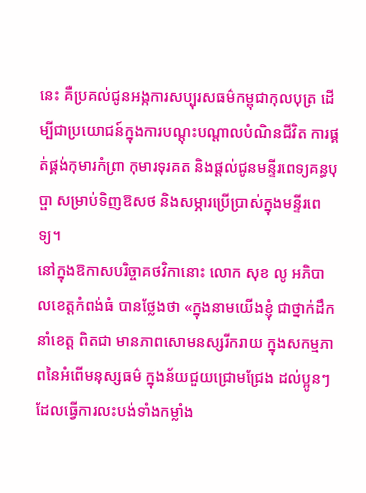នេះ គឺប្រគល់ជូនអង្កការសប្បុរសធម៌កម្ពុជាកុលបុត្រ ដើម្បីជាប្រយោជន៍ក្នុងការបណ្តុះបណ្តាលបំណិនជីវិត ការផ្គត់ផ្គង់កុមារកំព្រា កុមារទុរគត និងផ្តល់ជូនមន្ទីរពេទ្យគន្ធបុប្ផា សម្រាប់ទិញឱសថ និងសម្ភារប្រើប្រាស់ក្នុងមន្ទីរពេទ្យ។
នៅក្នុងឱកាសបរិច្ចាគថវិកានោះ លោក សុខ លូ អភិបាលខេត្តកំពង់ធំ បានថ្លែងថា «ក្នុងនាមយើងខ្ញុំ ជាថ្នាក់ដឹកនាំខេត្ត ពិតជា មានភាពសោមនស្សរីករាយ ក្នុងសកម្មភាពនៃអំពើមនុស្សធម៌ ក្នុងន័យជួយជ្រោមជ្រែង ដល់ប្អូនៗ ដែលធ្វើការលះបង់ទាំងកម្លាំង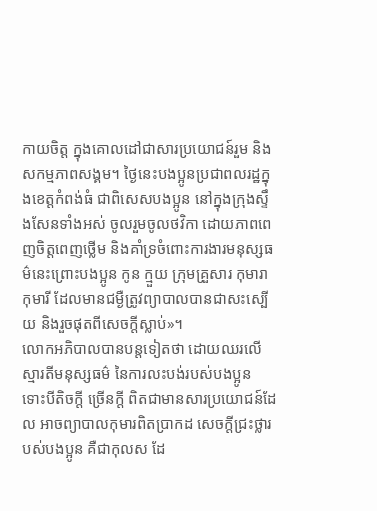កាយចិត្ត ក្នុងគោលដៅជាសារប្រយោជន៍រួម និងសកម្មភាពសង្គម។ ថ្ងៃនេះបងប្អូនប្រជាពលរដ្ឋក្នុងខេត្តកំពង់ធំ ជាពិសេសបងប្អូន នៅក្នុងក្រុងស្ទឹងសែនទាំងអស់ ចូលរួមចូលថវិកា ដោយភាពពេញចិត្តពេញថ្លើម និងគាំទ្រចំពោះការងារមនុស្សធម៌នេះព្រោះបងប្អូន កូន ក្មួយ ក្រុមគ្រួសារ កុមារា កុមារី ដែលមានជម្ងឺត្រូវព្យាបាលបានជាសះស្បើយ និងរួចផុតពីសេចក្តីស្លាប់»។
លោកអភិបាលបានបន្តទៀតថា ដោយឈរលើស្មារតីមនុស្សធម៌ នៃការលះបង់របស់បងប្អូន ទោះបីតិចក្តី ច្រើនក្តី ពិតជាមានសារប្រយោជន៍ដែល អាចព្យាបាលកុមារពិតប្រាកដ សេចក្តីជ្រះថ្លារបស់បងប្អូន គឺជាកុលស ដែ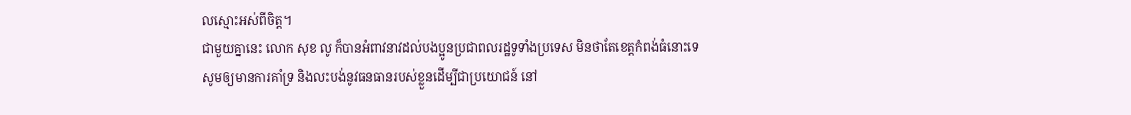លស្មោះអស់ពីចិត្ត។
ជាមួយគ្នានេះ លោក សុខ លូ ក៏បានអំពាវនាវដល់បងប្អូនប្រជាពលរដ្ឋទូទាំងប្រទេស មិនថាតែខេត្តកំពង់ធំនោះទេ សូមឲ្យមានការគាំទ្រ និងលះបង់នូវធនធានរបស់ខ្លួនដើម្បីជាប្រយោជន៍ នៅ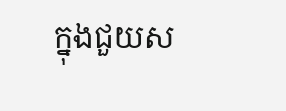ក្នុងជួយស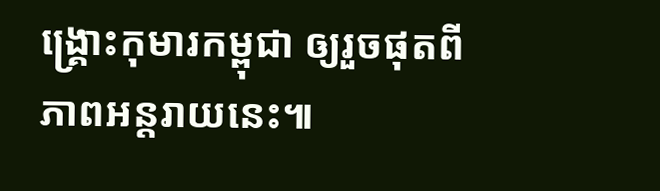ង្គ្រោះកុមារកម្ពុជា ឲ្យរួចផុតពីភាពអន្តរាយនេះ៕